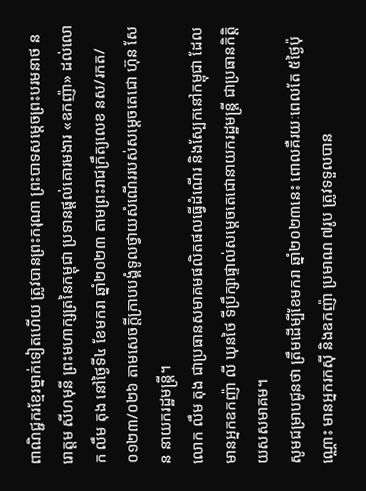ពាណិជ្ជករខ្មែរម្នាក់ទៀតហើយ ត្រូវបានព្រះករុណា ព្រះបាទសម្តេចព្រះបរមនាថ នរោត្តម សីហមុនី ព្រះមហាក្សត្រនៃកម្ពុជា ប្រទានផ្តល់គោរមងារ «ឧកញ៉ា» ដល់លោក លឹម តុង នៅថ្ងៃទី៤ ខែមករា ឆ្នាំ២០២៣ តាមព្រះរាជក្រឹត្យលេខ នស/រកត/០១២៣/០២៦ តាមសេចក្តីក្រាបបង្គំទូលថ្វាយសំណើររបស់សម្តេចតេជោ ហ៊ុន សែន នាយករដ្ឋមន្រ្តី។
លោក លឹម តុង ជាប្រធានសមាគមផលិតផលធ្វើដំណើរ និងស្បែកនៅកម្ពុជា ដែលមានអ្នកឧកញ៉ា លី ឃុនថៃ ទីប្រឹក្សាផ្ទាល់សម្តេចតេជោនាយករដ្ឋមន្រ្តី ជាប្រធានកិត្តិយសសមាគម។
សូមជម្រាបជូនថា ត្រឹមដើម្បីខែមករា ឆ្នាំ២០២៣នេះ ពោលគឺរយៈពេលតែ ៥ថ្ងៃប៉ុណ្ណោះ មានអ្នករកស៊ី និងឧកញ៉ា ប្រមាណ ៧រូប ត្រូវទទួលបាន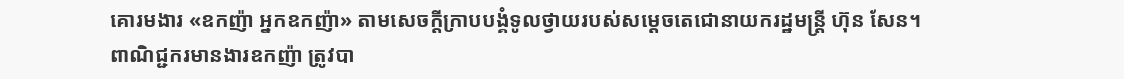គោរមងារ «ឧកញ៉ា អ្នកឧកញ៉ា» តាមសេចក្តីក្រាបបង្គំទូលថ្វាយរបស់សម្តេចតេជោនាយករដ្ឋមន្ត្រី ហ៊ុន សែន។
ពាណិជ្ជករមានងារឧកញ៉ា ត្រូវបា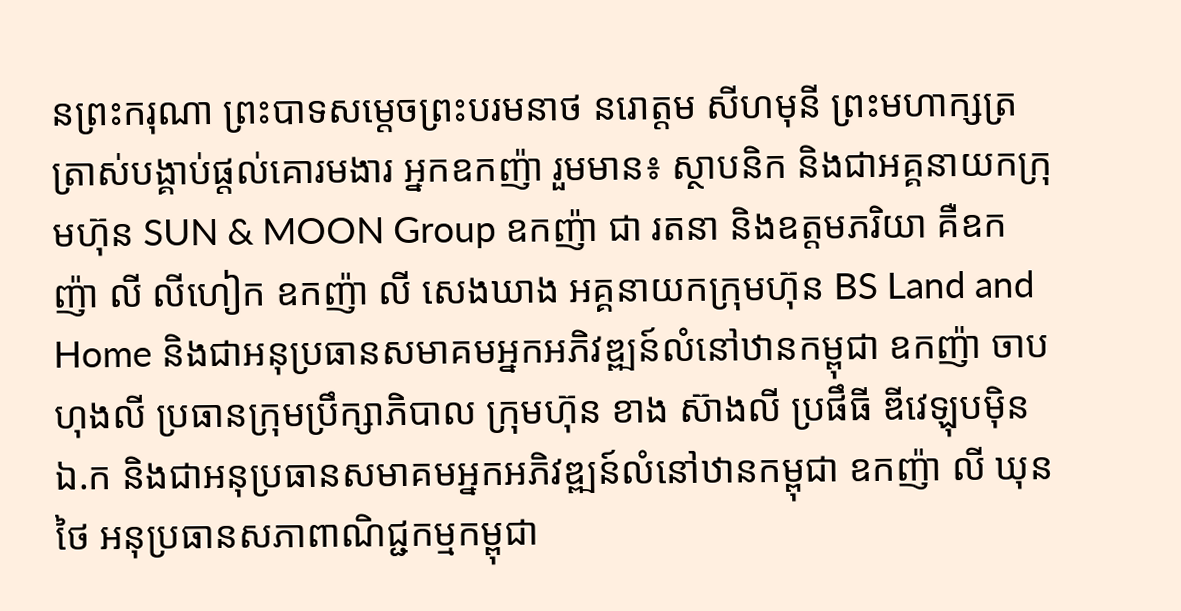នព្រះករុណា ព្រះបាទសម្ដេចព្រះបរមនាថ នរោត្ដម សីហមុនី ព្រះមហាក្សត្រ ត្រាស់បង្គាប់ផ្តល់គោរមងារ អ្នកឧកញ៉ា រួមមាន៖ ស្ថាបនិក និងជាអគ្គនាយកក្រុមហ៊ុន SUN & MOON Group ឧកញ៉ា ជា រតនា និងឧត្តមភរិយា គឺឧកញ៉ា លី លីហៀក ឧកញ៉ា លី សេងឃាង អគ្គនាយកក្រុមហ៊ុន BS Land and Home និងជាអនុប្រធានសមាគមអ្នកអភិវឌ្ឍន៍លំនៅឋានកម្ពុជា ឧកញ៉ា ចាប ហុងលី ប្រធានក្រុមប្រឹក្សាភិបាល ក្រុមហ៊ុន ខាង ស៊ាងលី ប្រផឹធី ឌីវេឡុបម៉ិន ឯ.ក និងជាអនុប្រធានសមាគមអ្នកអភិវឌ្ឍន៍លំនៅឋានកម្ពុជា ឧកញ៉ា លី ឃុនថៃ អនុប្រធានសភាពាណិជ្ជកម្មកម្ពុជា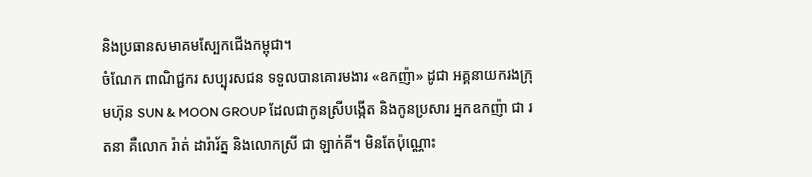និងប្រធានសមាគមស្បែកជើងកម្ពុជា។
ចំណែក ពាណិជ្ជករ សប្បុរសជន ទទួលបានគោរមងារ «ឧកញ៉ា» ដូជា អគ្គនាយករងក្រុមហ៊ុន SUN & MOON GROUP ដែលជាកូនស្រីបង្កើត និងកូនប្រសារ អ្នកឧកញ៉ា ជា រតនា គឺលោក រ៉ាត់ ដារ៉ារ័ត្ន និងលោកស្រី ជា ឡាក់គី។ មិនតែប៉ុណ្ណោះ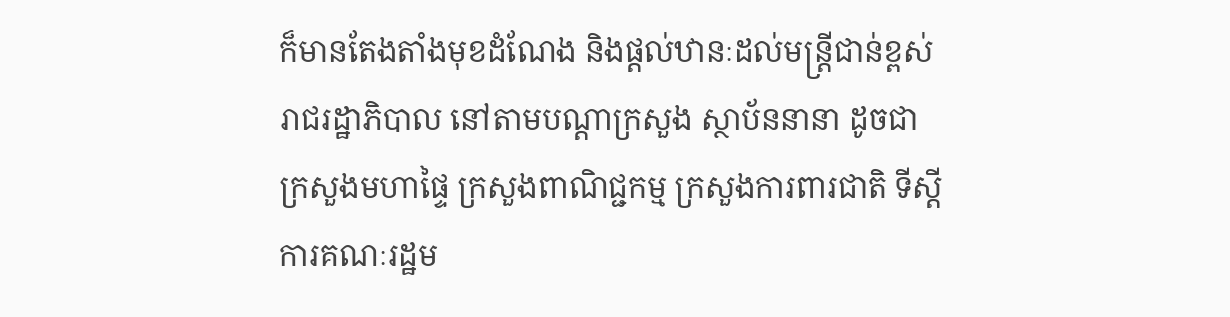ក៏មានតែងតាំងមុខដំណែង និងផ្តល់ឋានៈដល់មន្ត្រីជាន់ខ្ពស់រាជរដ្ឋាភិបាល នៅតាមបណ្តាក្រសួង ស្ថាប័ននានា ដូចជា ក្រសួងមហាផ្ទៃ ក្រសួងពាណិជ្ជកម្ម ក្រសួងការពារជាតិ ទីស្តីការគណៈរដ្ឋម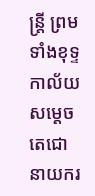ន្ត្រី ព្រមទាំងខុទ្ទកាល័យសម្តេចតេជោនាយករ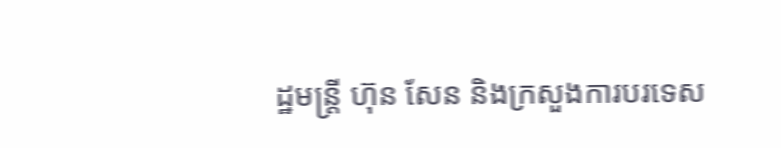ដ្ឋមន្ត្រី ហ៊ុន សែន និងក្រសួងការបរទេស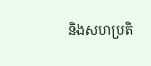និងសហប្រតិ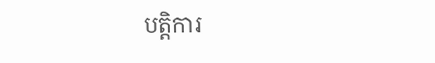បត្តិការ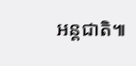អន្តជាតិ៕